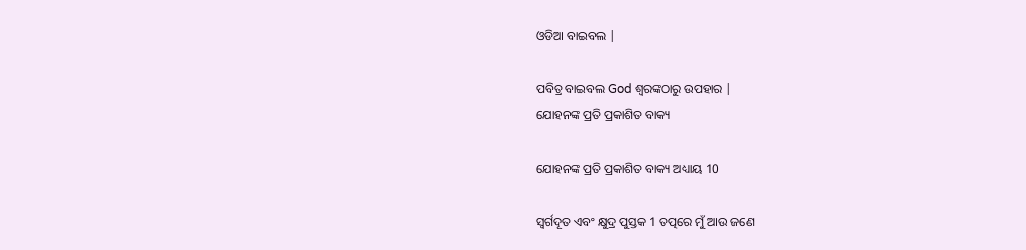ଓଡିଆ ବାଇବଲ |

ପବିତ୍ର ବାଇବଲ God ଶ୍ବରଙ୍କଠାରୁ ଉପହାର |
ଯୋହନଙ୍କ ପ୍ରତି ପ୍ରକାଶିତ ବାକ୍ୟ

ଯୋହନଙ୍କ ପ୍ରତି ପ୍ରକାଶିତ ବାକ୍ୟ ଅଧ୍ୟାୟ 10

ସ୍ୱର୍ଗଦୂତ ଏବଂ କ୍ଷୁଦ୍ର ପୁସ୍ତକ 1 ତତ୍ପରେ ମୁଁ ଆଉ ଜଣେ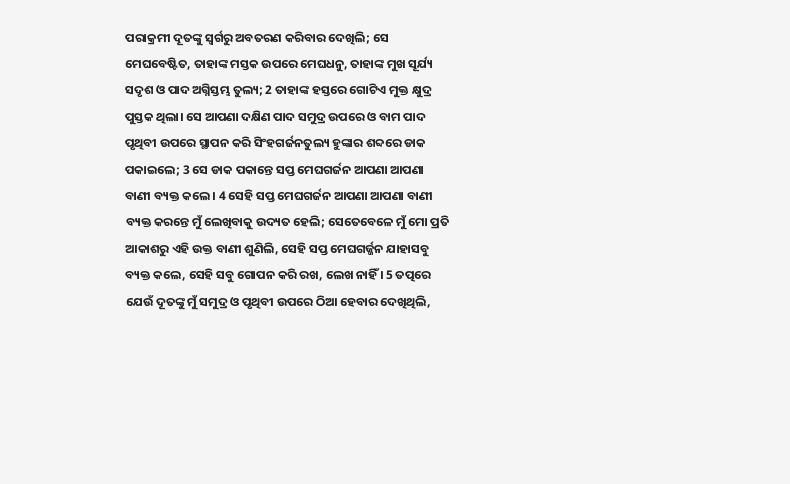ପରାକ୍ରମୀ ଦୂତଙ୍କୁ ସ୍ୱର୍ଗରୁ ଅବତରଣ କରିବାର ଦେଖିଲି; ସେ ମେଘବେଷ୍ଟିତ, ତାହାଙ୍କ ମସ୍ତକ ଉପରେ ମେଘଧନୁ, ତାହାଙ୍କ ମୁଖ ସୂର୍ଯ୍ୟ ସଦୃଶ ଓ ପାଦ ଅଗ୍ନିସ୍ତମ୍ଭ ତୁଲ୍ୟ; 2 ତାହାଙ୍କ ହସ୍ତରେ ଗୋଟିଏ ମୁକ୍ତ କ୍ଷୁଦ୍ର ପୁସ୍ତକ ଥିଲା। ସେ ଆପଣା ଦକ୍ଷିଣ ପାଦ ସମୁଦ୍ର ଉପରେ ଓ ବାମ ପାଦ ପୃଥିବୀ ଉପରେ ସ୍ଥାପନ କରି ସିଂହଗର୍ଜନତୁଲ୍ୟ ହୁଙ୍କାର ଶବ୍ଦରେ ଡାକ ପକାଇଲେ; 3 ସେ ଡାକ ପକାନ୍ତେ ସପ୍ତ ମେଘଗର୍ଜନ ଆପଣା ଆପଣା ବାଣୀ ବ୍ୟକ୍ତ କଲେ । 4 ସେହି ସପ୍ତ ମେଘଗର୍ଜନ ଆପଣା ଆପଣା ବାଣୀ ବ୍ୟକ୍ତ କରନ୍ତେ ମୁଁ ଲେଖିବାକୁ ଉଦ୍ୟତ ହେଲି; ସେତେବେଳେ ମୁଁ ମୋ ପ୍ରତି ଆକାଶରୁ ଏହି ଉକ୍ତ ବାଣୀ ଶୁଣିଲି, ସେହି ସପ୍ତ ମେଘଗର୍ଜ୍ଜନ ଯାହାସବୁ ବ୍ୟକ୍ତ କଲେ, ସେହି ସବୁ ଗୋପନ କରି ରଖ, ଲେଖ ନାହିଁ । 5 ତତ୍ପରେ ଯେଉଁ ଦୂତଙ୍କୁ ମୁଁ ସମୁଦ୍ର ଓ ପୃଥିବୀ ଉପରେ ଠିଆ ହେବାର ଦେଖିଥିଲି,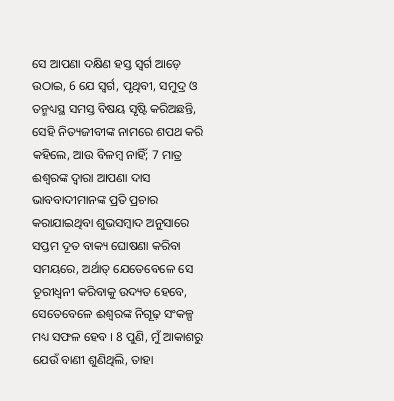ସେ ଆପଣା ଦକ୍ଷିଣ ହସ୍ତ ସ୍ୱର୍ଗ ଆଡ଼େ ଉଠାଇ, 6 ଯେ ସ୍ୱର୍ଗ, ପୃଥିବୀ, ସମୁଦ୍ର ଓ ତନ୍ମଧ୍ୟସ୍ଥ ସମସ୍ତ ବିଷୟ ସୃଷ୍ଟି କରିଅଛନ୍ତି, ସେହି ନିତ୍ୟଜୀବୀଙ୍କ ନାମରେ ଶପଥ କରି କହିଲେ, ଆଉ ବିଳମ୍ବ ନାହିଁ; 7 ମାତ୍ର ଈଶ୍ୱରଙ୍କ ଦ୍ୱାରା ଆପଣା ଦାସ ଭାବବାଦୀମାନଙ୍କ ପ୍ରତି ପ୍ରଚାର କରାଯାଇଥିବା ଶୁଭସମ୍ବାଦ ଅନୁସାରେ ସପ୍ତମ ଦୂତ ବାକ୍ୟ ଘୋଷଣା କରିବା ସମୟରେ, ଅର୍ଥାତ୍ ଯେତେବେଳେ ସେ ତୂରୀଧ୍ୱନୀ କରିବାକୁ ଉଦ୍ୟତ ହେବେ, ସେତେବେଳେ ଈଶ୍ୱରଙ୍କ ନିଗୂଢ଼ ସଂକଳ୍ପ ମଧ୍ୟ ସଫଳ ହେବ । 8 ପୁଣି, ମୁଁ ଆକାଶରୁ ଯେଉଁ ବାଣୀ ଶୁଣିଥିଲି, ତାହା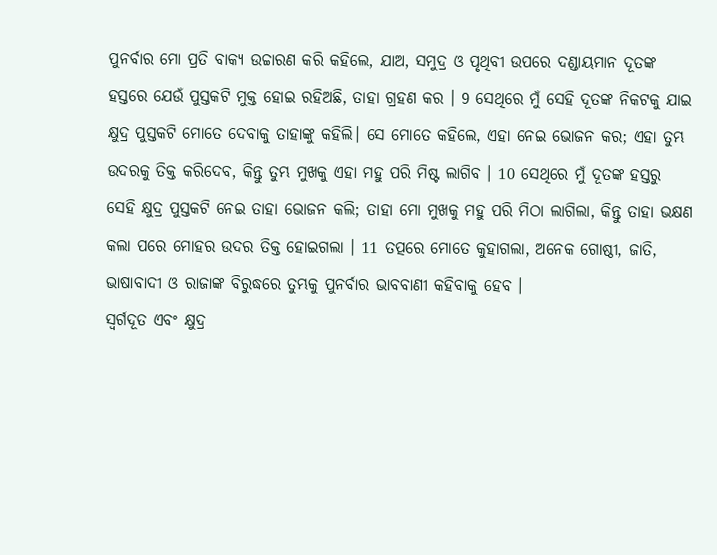ପୁନର୍ବାର ମୋ ପ୍ରତି ବାକ୍ୟ ଉଚ୍ଚାରଣ କରି କହିଲେ, ଯାଅ, ସମୁଦ୍ର ଓ ପୃଥିବୀ ଉପରେ ଦଣ୍ଡାୟମାନ ଦୂତଙ୍କ ହସ୍ତରେ ଯେଉଁ ପୁସ୍ତକଟି ମୁକ୍ତ ହୋଇ ରହିଅଛି, ତାହା ଗ୍ରହଣ କର । 9 ସେଥିରେ ମୁଁ ସେହି ଦୂତଙ୍କ ନିକଟକୁ ଯାଇ କ୍ଷୁଦ୍ର ପୁସ୍ତକଟି ମୋତେ ଦେବାକୁ ତାହାଙ୍କୁ କହିଲି। ସେ ମୋତେ କହିଲେ, ଏହା ନେଇ ଭୋଜନ କର; ଏହା ତୁମ୍ଭ ଉଦରକୁ ତିକ୍ତ କରିଦେବ, କିନ୍ତୁ ତୁମ୍ଭ ମୁଖକୁ ଏହା ମହୁ ପରି ମିଷ୍ଟ ଲାଗିବ । 10 ସେଥିରେ ମୁଁ ଦୂତଙ୍କ ହସ୍ତରୁ ସେହି କ୍ଷୁଦ୍ର ପୁସ୍ତକଟି ନେଇ ତାହା ଭୋଜନ କଲି; ତାହା ମୋ ମୁଖକୁ ମହୁ ପରି ମିଠା ଲାଗିଲା, କିନ୍ତୁ ତାହା ଭକ୍ଷଣ କଲା ପରେ ମୋହର ଉଦର ତିକ୍ତ ହୋଇଗଲା । 11 ତତ୍ପରେ ମୋତେ କୁହାଗଲା, ଅନେକ ଗୋଷ୍ଠୀ, ଜାତି, ଭାଷାବାଦୀ ଓ ରାଜାଙ୍କ ବିରୁଦ୍ଧରେ ତୁମ୍ଭକୁ ପୁନର୍ବାର ଭାବବାଣୀ କହିବାକୁ ହେବ ।
ସ୍ୱର୍ଗଦୂତ ଏବଂ କ୍ଷୁଦ୍ର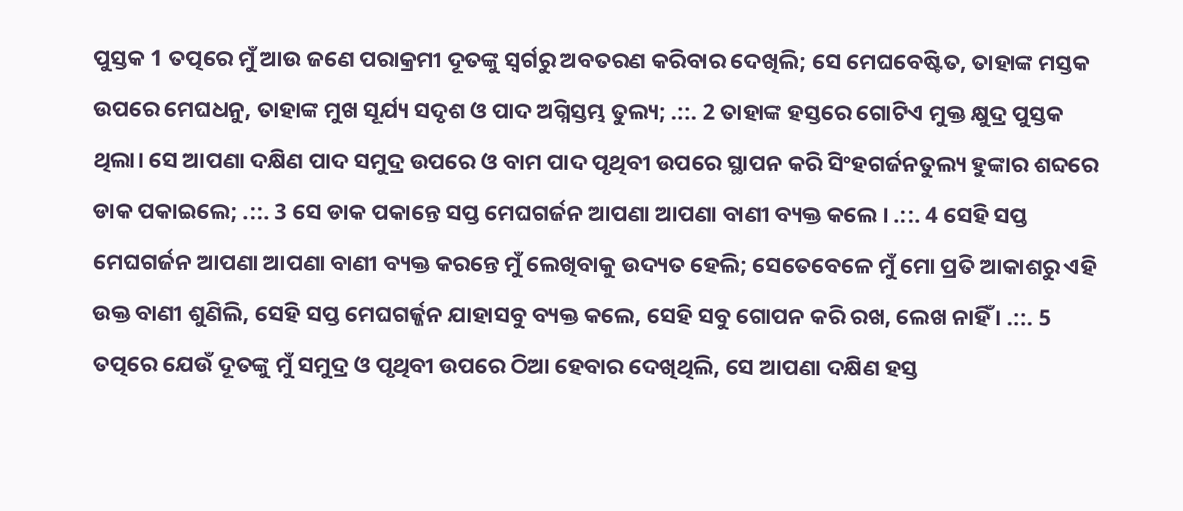ପୁସ୍ତକ 1 ତତ୍ପରେ ମୁଁ ଆଉ ଜଣେ ପରାକ୍ରମୀ ଦୂତଙ୍କୁ ସ୍ୱର୍ଗରୁ ଅବତରଣ କରିବାର ଦେଖିଲି; ସେ ମେଘବେଷ୍ଟିତ, ତାହାଙ୍କ ମସ୍ତକ ଉପରେ ମେଘଧନୁ, ତାହାଙ୍କ ମୁଖ ସୂର୍ଯ୍ୟ ସଦୃଶ ଓ ପାଦ ଅଗ୍ନିସ୍ତମ୍ଭ ତୁଲ୍ୟ; .::. 2 ତାହାଙ୍କ ହସ୍ତରେ ଗୋଟିଏ ମୁକ୍ତ କ୍ଷୁଦ୍ର ପୁସ୍ତକ ଥିଲା। ସେ ଆପଣା ଦକ୍ଷିଣ ପାଦ ସମୁଦ୍ର ଉପରେ ଓ ବାମ ପାଦ ପୃଥିବୀ ଉପରେ ସ୍ଥାପନ କରି ସିଂହଗର୍ଜନତୁଲ୍ୟ ହୁଙ୍କାର ଶବ୍ଦରେ ଡାକ ପକାଇଲେ; .::. 3 ସେ ଡାକ ପକାନ୍ତେ ସପ୍ତ ମେଘଗର୍ଜନ ଆପଣା ଆପଣା ବାଣୀ ବ୍ୟକ୍ତ କଲେ । .::. 4 ସେହି ସପ୍ତ ମେଘଗର୍ଜନ ଆପଣା ଆପଣା ବାଣୀ ବ୍ୟକ୍ତ କରନ୍ତେ ମୁଁ ଲେଖିବାକୁ ଉଦ୍ୟତ ହେଲି; ସେତେବେଳେ ମୁଁ ମୋ ପ୍ରତି ଆକାଶରୁ ଏହି ଉକ୍ତ ବାଣୀ ଶୁଣିଲି, ସେହି ସପ୍ତ ମେଘଗର୍ଜ୍ଜନ ଯାହାସବୁ ବ୍ୟକ୍ତ କଲେ, ସେହି ସବୁ ଗୋପନ କରି ରଖ, ଲେଖ ନାହିଁ । .::. 5 ତତ୍ପରେ ଯେଉଁ ଦୂତଙ୍କୁ ମୁଁ ସମୁଦ୍ର ଓ ପୃଥିବୀ ଉପରେ ଠିଆ ହେବାର ଦେଖିଥିଲି, ସେ ଆପଣା ଦକ୍ଷିଣ ହସ୍ତ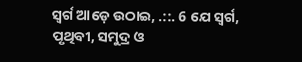ସ୍ୱର୍ଗ ଆଡ଼େ ଉଠାଇ, .::. 6 ଯେ ସ୍ୱର୍ଗ, ପୃଥିବୀ, ସମୁଦ୍ର ଓ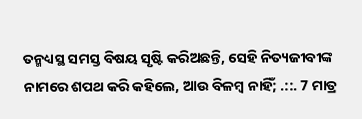ତନ୍ମଧ୍ୟସ୍ଥ ସମସ୍ତ ବିଷୟ ସୃଷ୍ଟି କରିଅଛନ୍ତି, ସେହି ନିତ୍ୟଜୀବୀଙ୍କ ନାମରେ ଶପଥ କରି କହିଲେ, ଆଉ ବିଳମ୍ବ ନାହିଁ; .::. 7 ମାତ୍ର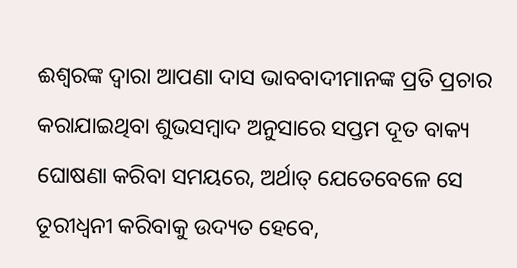ଈଶ୍ୱରଙ୍କ ଦ୍ୱାରା ଆପଣା ଦାସ ଭାବବାଦୀମାନଙ୍କ ପ୍ରତି ପ୍ରଚାର କରାଯାଇଥିବା ଶୁଭସମ୍ବାଦ ଅନୁସାରେ ସପ୍ତମ ଦୂତ ବାକ୍ୟ ଘୋଷଣା କରିବା ସମୟରେ, ଅର୍ଥାତ୍ ଯେତେବେଳେ ସେ ତୂରୀଧ୍ୱନୀ କରିବାକୁ ଉଦ୍ୟତ ହେବେ,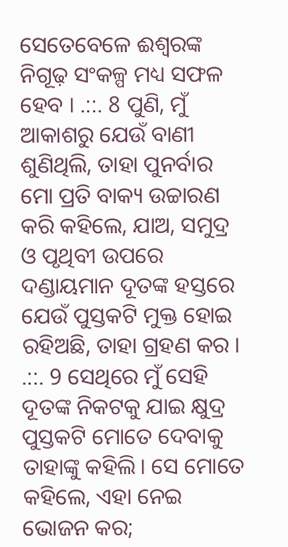ସେତେବେଳେ ଈଶ୍ୱରଙ୍କ ନିଗୂଢ଼ ସଂକଳ୍ପ ମଧ୍ୟ ସଫଳ ହେବ । .::. 8 ପୁଣି, ମୁଁ ଆକାଶରୁ ଯେଉଁ ବାଣୀ ଶୁଣିଥିଲି, ତାହା ପୁନର୍ବାର ମୋ ପ୍ରତି ବାକ୍ୟ ଉଚ୍ଚାରଣ କରି କହିଲେ, ଯାଅ, ସମୁଦ୍ର ଓ ପୃଥିବୀ ଉପରେ ଦଣ୍ଡାୟମାନ ଦୂତଙ୍କ ହସ୍ତରେ ଯେଉଁ ପୁସ୍ତକଟି ମୁକ୍ତ ହୋଇ ରହିଅଛି, ତାହା ଗ୍ରହଣ କର । .::. 9 ସେଥିରେ ମୁଁ ସେହି ଦୂତଙ୍କ ନିକଟକୁ ଯାଇ କ୍ଷୁଦ୍ର ପୁସ୍ତକଟି ମୋତେ ଦେବାକୁ ତାହାଙ୍କୁ କହିଲି। ସେ ମୋତେ କହିଲେ, ଏହା ନେଇ ଭୋଜନ କର;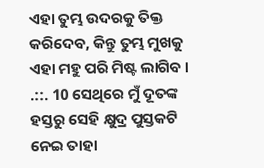ଏହା ତୁମ୍ଭ ଉଦରକୁ ତିକ୍ତ କରିଦେବ, କିନ୍ତୁ ତୁମ୍ଭ ମୁଖକୁ ଏହା ମହୁ ପରି ମିଷ୍ଟ ଲାଗିବ । .::. 10 ସେଥିରେ ମୁଁ ଦୂତଙ୍କ ହସ୍ତରୁ ସେହି କ୍ଷୁଦ୍ର ପୁସ୍ତକଟି ନେଇ ତାହା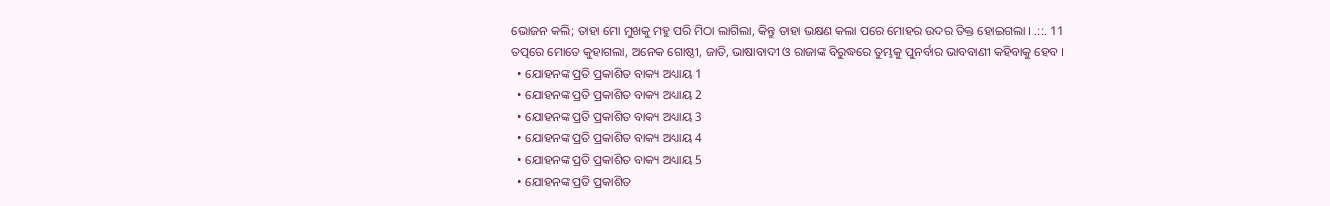ଭୋଜନ କଲି; ତାହା ମୋ ମୁଖକୁ ମହୁ ପରି ମିଠା ଲାଗିଲା, କିନ୍ତୁ ତାହା ଭକ୍ଷଣ କଲା ପରେ ମୋହର ଉଦର ତିକ୍ତ ହୋଇଗଲା । .::. 11 ତତ୍ପରେ ମୋତେ କୁହାଗଲା, ଅନେକ ଗୋଷ୍ଠୀ, ଜାତି, ଭାଷାବାଦୀ ଓ ରାଜାଙ୍କ ବିରୁଦ୍ଧରେ ତୁମ୍ଭକୁ ପୁନର୍ବାର ଭାବବାଣୀ କହିବାକୁ ହେବ ।
  • ଯୋହନଙ୍କ ପ୍ରତି ପ୍ରକାଶିତ ବାକ୍ୟ ଅଧ୍ୟାୟ 1
  • ଯୋହନଙ୍କ ପ୍ରତି ପ୍ରକାଶିତ ବାକ୍ୟ ଅଧ୍ୟାୟ 2
  • ଯୋହନଙ୍କ ପ୍ରତି ପ୍ରକାଶିତ ବାକ୍ୟ ଅଧ୍ୟାୟ 3
  • ଯୋହନଙ୍କ ପ୍ରତି ପ୍ରକାଶିତ ବାକ୍ୟ ଅଧ୍ୟାୟ 4
  • ଯୋହନଙ୍କ ପ୍ରତି ପ୍ରକାଶିତ ବାକ୍ୟ ଅଧ୍ୟାୟ 5
  • ଯୋହନଙ୍କ ପ୍ରତି ପ୍ରକାଶିତ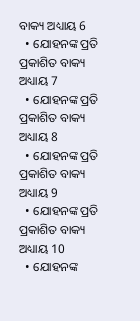ବାକ୍ୟ ଅଧ୍ୟାୟ 6
  • ଯୋହନଙ୍କ ପ୍ରତି ପ୍ରକାଶିତ ବାକ୍ୟ ଅଧ୍ୟାୟ 7
  • ଯୋହନଙ୍କ ପ୍ରତି ପ୍ରକାଶିତ ବାକ୍ୟ ଅଧ୍ୟାୟ 8
  • ଯୋହନଙ୍କ ପ୍ରତି ପ୍ରକାଶିତ ବାକ୍ୟ ଅଧ୍ୟାୟ 9
  • ଯୋହନଙ୍କ ପ୍ରତି ପ୍ରକାଶିତ ବାକ୍ୟ ଅଧ୍ୟାୟ 10
  • ଯୋହନଙ୍କ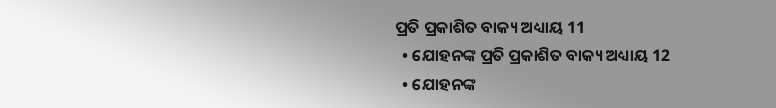ପ୍ରତି ପ୍ରକାଶିତ ବାକ୍ୟ ଅଧ୍ୟାୟ 11
  • ଯୋହନଙ୍କ ପ୍ରତି ପ୍ରକାଶିତ ବାକ୍ୟ ଅଧ୍ୟାୟ 12
  • ଯୋହନଙ୍କ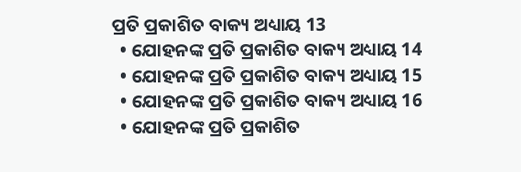ପ୍ରତି ପ୍ରକାଶିତ ବାକ୍ୟ ଅଧ୍ୟାୟ 13
  • ଯୋହନଙ୍କ ପ୍ରତି ପ୍ରକାଶିତ ବାକ୍ୟ ଅଧ୍ୟାୟ 14
  • ଯୋହନଙ୍କ ପ୍ରତି ପ୍ରକାଶିତ ବାକ୍ୟ ଅଧ୍ୟାୟ 15
  • ଯୋହନଙ୍କ ପ୍ରତି ପ୍ରକାଶିତ ବାକ୍ୟ ଅଧ୍ୟାୟ 16
  • ଯୋହନଙ୍କ ପ୍ରତି ପ୍ରକାଶିତ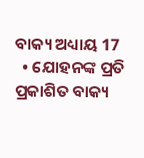ବାକ୍ୟ ଅଧ୍ୟାୟ 17
  • ଯୋହନଙ୍କ ପ୍ରତି ପ୍ରକାଶିତ ବାକ୍ୟ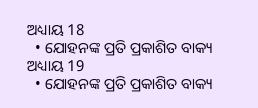ଅଧ୍ୟାୟ 18
  • ଯୋହନଙ୍କ ପ୍ରତି ପ୍ରକାଶିତ ବାକ୍ୟ ଅଧ୍ୟାୟ 19
  • ଯୋହନଙ୍କ ପ୍ରତି ପ୍ରକାଶିତ ବାକ୍ୟ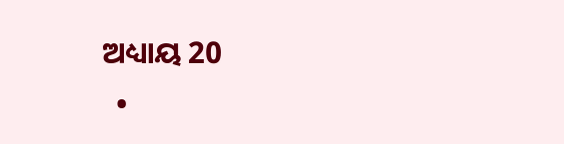ଅଧ୍ୟାୟ 20
  •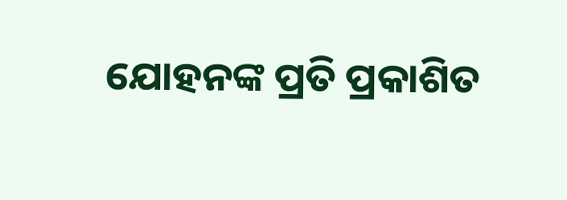ଯୋହନଙ୍କ ପ୍ରତି ପ୍ରକାଶିତ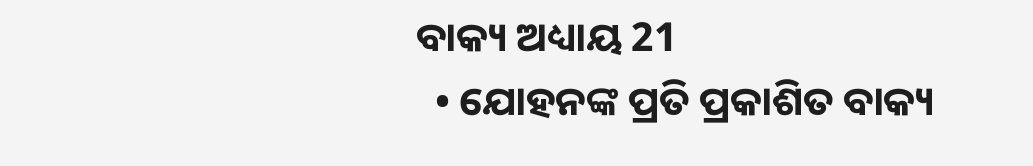ବାକ୍ୟ ଅଧ୍ୟାୟ 21
  • ଯୋହନଙ୍କ ପ୍ରତି ପ୍ରକାଶିତ ବାକ୍ୟ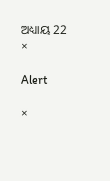ଅଧ୍ୟାୟ 22
×

Alert

×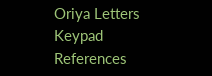Oriya Letters Keypad References